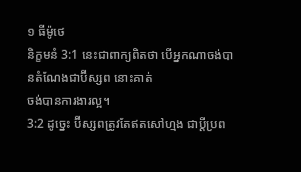១ ធីម៉ូថេ
និក្ខមនំ 3:1 នេះជាពាក្យពិតថា បើអ្នកណាចង់បានតំណែងជាប៊ីស្សព នោះគាត់
ចង់បានការងារល្អ។
3:2 ដូច្នេះ ប៊ីស្សពត្រូវតែឥតសៅហ្មង ជាប្ដីប្រព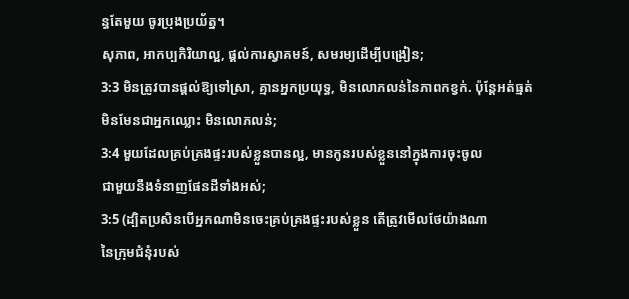ន្ធតែមួយ ចូរប្រុងប្រយ័ត្ន។
សុភាព, អាកប្បកិរិយាល្អ, ផ្តល់ការស្វាគមន៍, សមរម្យដើម្បីបង្រៀន;
3:3 មិនត្រូវបានផ្តល់ឱ្យទៅស្រា, គ្មានអ្នកប្រយុទ្ធ, មិនលោភលន់នៃភាពកខ្វក់. ប៉ុន្តែអត់ធ្មត់
មិនមែនជាអ្នកឈ្លោះ មិនលោភលន់;
3:4 មួយដែលគ្រប់គ្រងផ្ទះរបស់ខ្លួនបានល្អ, មានកូនរបស់ខ្លួននៅក្នុងការចុះចូល
ជាមួយនឹងទំនាញផែនដីទាំងអស់;
3:5 (ដ្បិតប្រសិនបើអ្នកណាមិនចេះគ្រប់គ្រងផ្ទះរបស់ខ្លួន តើត្រូវមើលថែយ៉ាងណា
នៃក្រុមជំនុំរបស់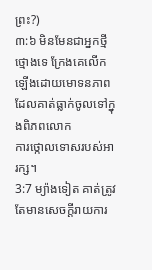ព្រះ?)
៣:៦ មិនមែនជាអ្នកថ្មីថ្មោងទេ ក្រែងគេលើកឡើងដោយមោទនភាពដែលគាត់ធ្លាក់ចូលទៅក្នុងពិភពលោក
ការថ្កោលទោសរបស់អារក្ស។
3:7 ម្យ៉ាងទៀត គាត់ត្រូវតែមានសេចក្ដីរាយការ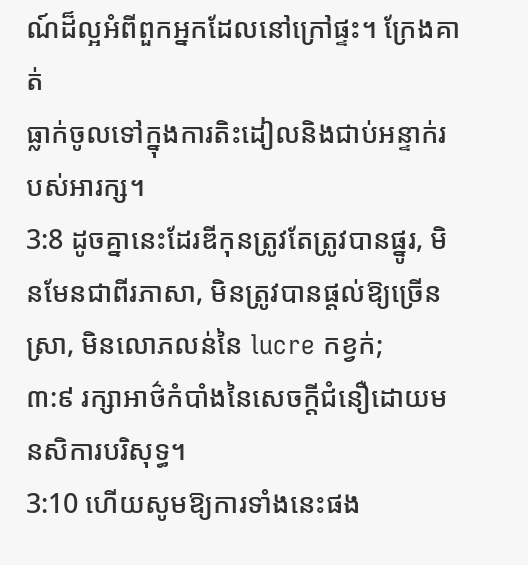ណ៍ដ៏ល្អអំពីពួកអ្នកដែលនៅក្រៅផ្ទះ។ ក្រែងគាត់
ធ្លាក់ចូលទៅក្នុងការតិះដៀលនិងជាប់អន្ទាក់របស់អារក្ស។
3:8 ដូចគ្នានេះដែរឌីកុនត្រូវតែត្រូវបានផ្នូរ, មិនមែនជាពីរភាសា, មិនត្រូវបានផ្តល់ឱ្យច្រើន
ស្រា, មិនលោភលន់នៃ lucre កខ្វក់;
៣:៩ រក្សាអាថ៌កំបាំងនៃសេចក្ដីជំនឿដោយមនសិការបរិសុទ្ធ។
3:10 ហើយសូមឱ្យការទាំងនេះផង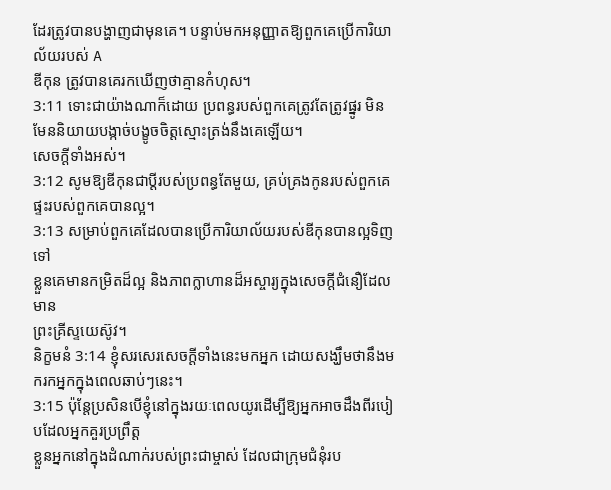ដែរត្រូវបានបង្ហាញជាមុនគេ។ បន្ទាប់មកអនុញ្ញាតឱ្យពួកគេប្រើការិយាល័យរបស់ A
ឌីកុន ត្រូវបានគេរកឃើញថាគ្មានកំហុស។
3:11 ទោះជាយ៉ាងណាក៏ដោយ ប្រពន្ធរបស់ពួកគេត្រូវតែត្រូវផ្នូរ មិនមែននិយាយបង្កាច់បង្ខូចចិត្តស្មោះត្រង់នឹងគេឡើយ។
សេចក្ដីទាំងអស់។
3:12 សូមឱ្យឌីកុនជាប្ដីរបស់ប្រពន្ធតែមួយ, គ្រប់គ្រងកូនរបស់ពួកគេ
ផ្ទះរបស់ពួកគេបានល្អ។
3:13 សម្រាប់ពួកគេដែលបានប្រើការិយាល័យរបស់ឌីកុនបានល្អទិញទៅ
ខ្លួនគេមានកម្រិតដ៏ល្អ និងភាពក្លាហានដ៏អស្ចារ្យក្នុងសេចក្ដីជំនឿដែលមាន
ព្រះគ្រីស្ទយេស៊ូវ។
និក្ខមនំ 3:14 ខ្ញុំសរសេរសេចក្ដីទាំងនេះមកអ្នក ដោយសង្ឃឹមថានឹងមករកអ្នកក្នុងពេលឆាប់ៗនេះ។
3:15 ប៉ុន្តែប្រសិនបើខ្ញុំនៅក្នុងរយៈពេលយូរដើម្បីឱ្យអ្នកអាចដឹងពីរបៀបដែលអ្នកគួរប្រព្រឹត្ត
ខ្លួនអ្នកនៅក្នុងដំណាក់របស់ព្រះជាម្ចាស់ ដែលជាក្រុមជំនុំរប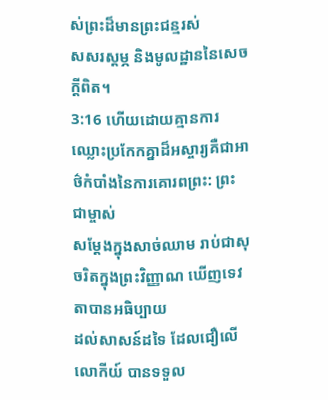ស់ព្រះដ៏មានព្រះជន្មរស់
សសរស្តម្ភ និងមូលដ្ឋាននៃសេចក្តីពិត។
3:16 ហើយដោយគ្មានការឈ្លោះប្រកែកគ្នាដ៏អស្ចារ្យគឺជាអាថ៌កំបាំងនៃការគោរពព្រះ: ព្រះជាម្ចាស់
សម្ដែងក្នុងសាច់ឈាម រាប់ជាសុចរិតក្នុងព្រះវិញ្ញាណ ឃើញទេវតាបានអធិប្បាយ
ដល់សាសន៍ដទៃ ដែលជឿលើលោកីយ៍ បានទទួល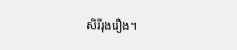សិរីរុងរឿង។